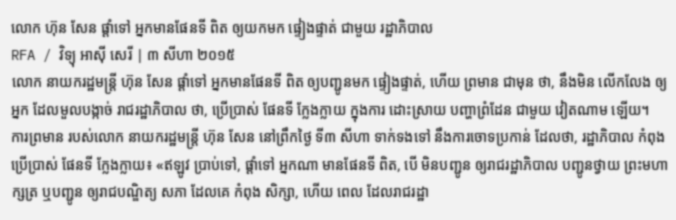លោក ហ៊ុន សែន ផ្ដាំទៅ អ្នកមានផែនទី ពិត ឲ្យយកមក ផ្ទៀងផ្ទាត់ ជាមួយ រដ្ឋាភិបាល
RFA / វិទ្យុ អាស៊ី សេរី | ៣ សីហា ២០១៥
លោក នាយករដ្ឋមន្ត្រី ហ៊ុន សែន ផ្ដាំទៅ អ្នកមានផែនទី ពិត ឲ្យបញ្ជូនមក ផ្ទៀងផ្ទាត់, ហើយ ព្រមាន ជាមុន ថា, នឹងមិន លើកលែង ឲ្យអ្នក ដែលមួលបង្កាច់ រាជរដ្ឋាភិបាល ថា, ប្រើប្រាស់ ផែនទី ក្លែងក្លាយ ក្នុងការ ដោះស្រាយ បញ្ហាព្រំដែន ជាមួយ វៀតណាម ឡើយ។
ការព្រមាន របស់លោក នាយករដ្ឋមន្ត្រី ហ៊ុន សែន នៅព្រឹកថ្ងៃ ទី៣ សីហា ទាក់ទងទៅ នឹងការចោទប្រកាន់ ដែលថា, រដ្ឋាភិបាល កំពុង ប្រើប្រាស់ ផែនទី ក្លែងក្លាយ៖ «ឥឡូវ ប្រាប់ទៅ, ផ្ដាំទៅ អ្នកណា មានផែនទី ពិត, បើ មិនបញ្ជូន ឲ្យរាជរដ្ឋាភិបាល បញ្ជូនថ្វាយ ព្រះមហាក្សត្រ ឬបញ្ជូន ឲ្យរាជបណ្ឌិត្យ សភា ដែលគេ កំពុង សិក្សា, ហើយ ពេល ដែលរាជរដ្ឋា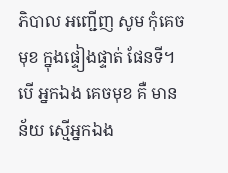ភិបាល អញ្ជើញ សូម កុំគេចមុខ ក្នុងផ្ទៀងផ្ទាត់ ផែនទី។ បើ អ្នកឯង គេចមុខ គឺ មានន័យ ស្មើអ្នកឯង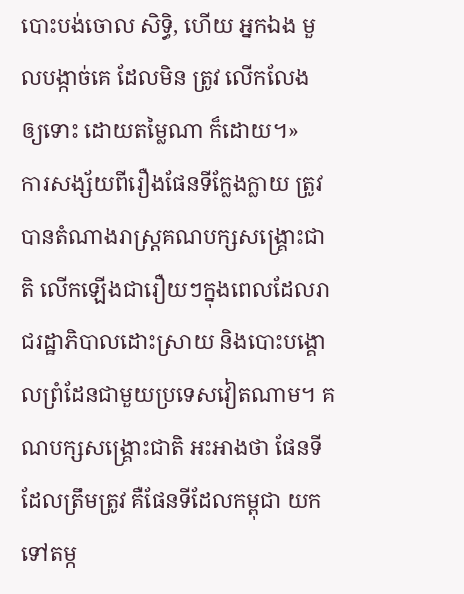បោះបង់ចោល សិទ្ធិ, ហើយ អ្នកឯង មួលបង្កាច់គេ ដែលមិន ត្រូវ លើកលែង ឲ្យទោះ ដោយតម្លៃណា ក៏ដោយ។»
ការសង្ស័យពីរឿងផែនទីក្លែងក្លាយ ត្រូវបានតំណាងរាស្ត្រគណបក្សសង្គ្រោះជាតិ លើកឡើងជារឿយៗក្នុងពេលដែលរាជរដ្ឋាភិបាលដោះស្រាយ និងបោះបង្គោលព្រំដែនជាមួយប្រទេសវៀតណាម។ គណបក្សសង្គ្រោះជាតិ អះអាងថា ផែនទីដែលត្រឹមត្រូវ គឺផែនទីដែលកម្ពុជា យកទៅតម្ក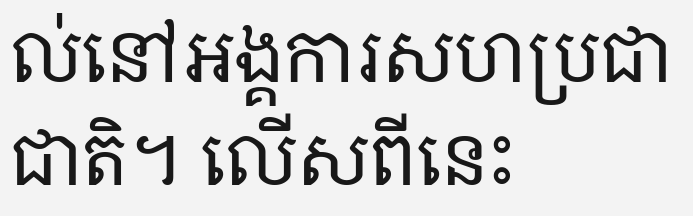ល់នៅអង្គការសហប្រជាជាតិ។ លើសពីនេះ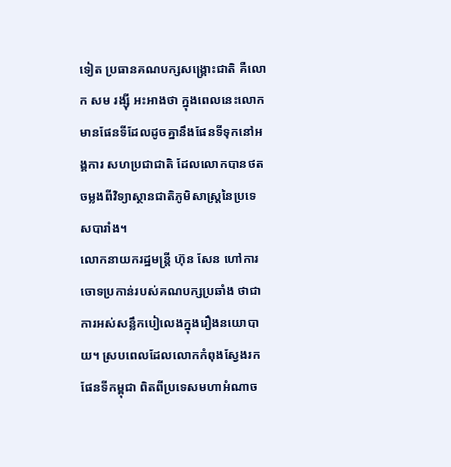ទៀត ប្រធានគណបក្សសង្គ្រោះជាតិ គឺលោក សម រង្ស៊ី អះអាងថា ក្នុងពេលនេះលោកមានផែនទីដែលដូចគ្នានឹងផែនទីទុកនៅអង្គការ សហប្រជាជាតិ ដែលលោកបានថតចម្លងពីវិទ្យាស្ថានជាតិភូមិសាស្ត្រនៃប្រទេសបារាំង។
លោកនាយករដ្ឋមន្ត្រី ហ៊ុន សែន ហៅការចោទប្រកាន់របស់គណបក្សប្រឆាំង ថាជាការអស់សន្លឹកបៀលេងក្នុងរឿងនយោបាយ។ ស្របពេលដែលលោកកំពុងស្វែងរកផែនទីកម្ពុជា ពិតពីប្រទេសមហាអំណាច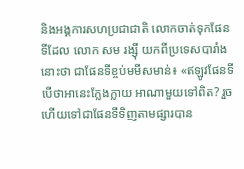និងអង្គការសហប្រជាជាតិ លោកចាត់ទុកផែនទីដែល លោក សម រង្ស៊ី យកពីប្រទេសបារាំង នោះថា ជាផែនទីខ្ចប់មមីសមាន់៖ «ឥឡូវផែនទី បើថាអានេះក្លែងក្លាយ អាណាមួយទៅពិត? រួចហើយទៅជាផែនទីទិញតាមផ្សារបាន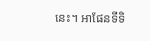នេះ។ អាផែនទីទិ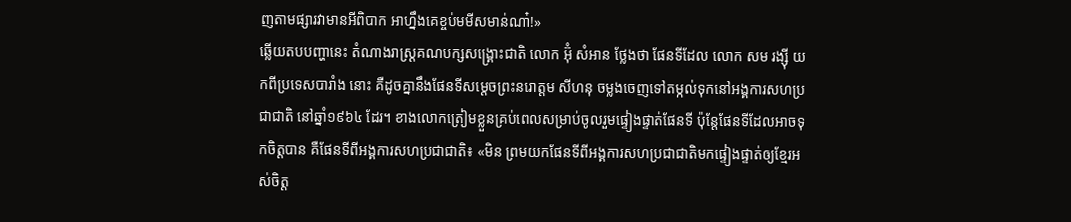ញតាមផ្សារវាមានអីពិបាក អាហ្នឹងគេខ្ចប់មមីសមាន់ណា៎!»
ឆ្លើយតបបញ្ហានេះ តំណាងរាស្ត្រគណបក្សសង្គ្រោះជាតិ លោក អ៊ុំ សំអាន ថ្លែងថា ផែនទីដែល លោក សម រង្ស៊ី យកពីប្រទេសបារាំង នោះ គឺដូចគ្នានឹងផែនទីសម្ដេចព្រះនរោត្ដម សីហនុ ចម្លងចេញទៅតម្កល់ទុកនៅអង្គការសហប្រជាជាតិ នៅឆ្នាំ១៩៦៤ ដែរ។ ខាងលោកត្រៀមខ្លួនគ្រប់ពេលសម្រាប់ចូលរួមផ្ទៀងផ្ទាត់ផែនទី ប៉ុន្តែផែនទីដែលអាចទុកចិត្តបាន គឺផែនទីពីអង្គការសហប្រជាជាតិ៖ «មិន ព្រមយកផែនទីពីអង្គការសហប្រជាជាតិមកផ្ទៀងផ្ទាត់ឲ្យខ្មែរអស់ចិត្ត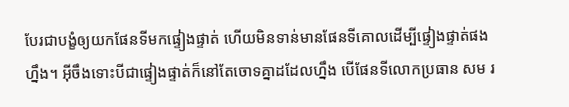បែរជាបង្ខំឲ្យយកផែនទីមកផ្ទៀងផ្ទាត់ ហើយមិនទាន់មានផែនទីគោលដើម្បីផ្ទៀងផ្ទាត់ផងហ្នឹង។ អ៊ីចឹងទោះបីជាផ្ទៀងផ្ទាត់ក៏នៅតែចោទគ្នាដដែលហ្នឹង បើផែនទីលោកប្រធាន សម រ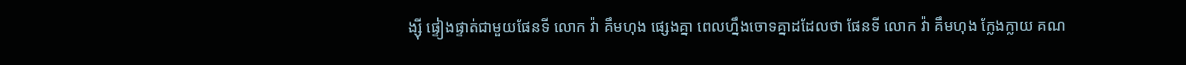ង្ស៊ី ផ្ទៀងផ្ទាត់ជាមួយផែនទី លោក វ៉ា គឹមហុង ផ្សេងគ្នា ពេលហ្នឹងចោទគ្នាដដែលថា ផែនទី លោក វ៉ា គឹមហុង ក្លែងក្លាយ គណ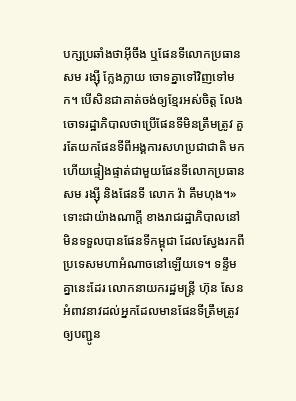បក្សប្រឆាំងថាអ៊ីចឹង ឬផែនទីលោកប្រធាន សម រង្ស៊ី ក្លែងក្លាយ ចោទគ្នាទៅវិញទៅមក។ បើសិនជាគាត់ចង់ឲ្យខ្មែរអស់ចិត្ត លែងចោទរដ្ឋាភិបាលថាប្រើផែនទីមិនត្រឹមត្រូវ គួរតែយកផែនទីពីអង្គការសហប្រជាជាតិ មកហើយផ្ទៀងផ្ទាត់ជាមួយផែនទីលោកប្រធាន សម រង្ស៊ី និងផែនទី លោក វ៉ា គឹមហុង។»
ទោះជាយ៉ាងណាក្ដី ខាងរាជរដ្ឋាភិបាលនៅមិនទទួលបានផែនទីកម្ពុជា ដែលស្វែងរកពីប្រទេសមហាអំណាចនៅឡើយទេ។ ទន្ទឹមគ្នានេះដែរ លោកនាយករដ្ឋមន្ត្រី ហ៊ុន សែន អំពាវនាវដល់អ្នកដែលមានផែនទីត្រឹមត្រូវ ឲ្យបញ្ជូន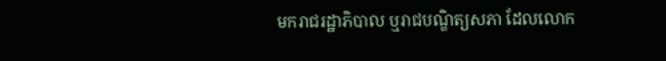មករាជរដ្ឋាភិបាល ឬរាជបណ្ឌិត្យសភា ដែលលោក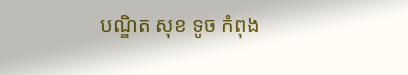បណ្ឌិត សុខ ទូច កំពុង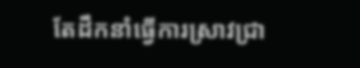តែដឹកនាំធ្វើការស្រាវជ្រា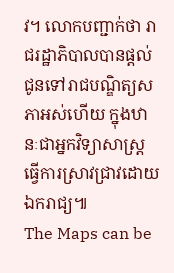វ។ លោកបញ្ជាក់ថា រាជរដ្ឋាភិបាលបានផ្ដល់ជូនទៅរាជបណ្ឌិត្យសភាអស់ហើយ ក្នុងឋានៈជាអ្នកវិទ្យាសាស្ត្រធ្វើការស្រាវជ្រាវដោយឯករាជ្យ៕
The Maps can be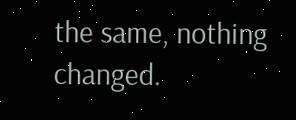the same, nothing changed.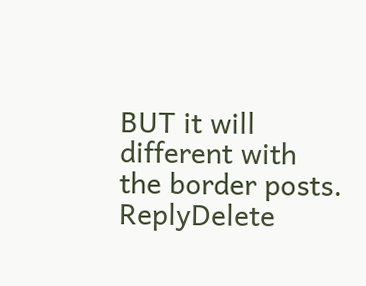BUT it will different with the border posts.
ReplyDelete